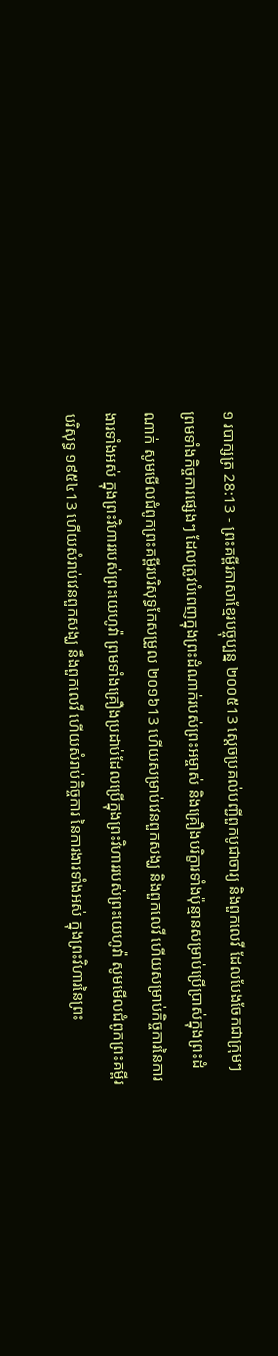១ របាក្សត្រ 28:13 - ព្រះគម្ពីរភាសាខ្មែរបច្ចុប្បន្ន ២០០៥13 ស្ដេចប្រគល់បញ្ជីពួកបូជាចារ្យ និងពួកលេវី ដែលបែងចែកជាក្រុមៗ ព្រមទាំងកិច្ចការផ្សេងៗ ដែលត្រូវបំពេញក្នុងព្រះដំណាក់របស់ព្រះអម្ចាស់ និងគ្រឿងបរិក្ខារទាំងប៉ុន្មានសម្រាប់ប្រើប្រាស់ក្នុងព្រះដំណាក់ សូមមើលជំពូកព្រះគម្ពីរបរិសុទ្ធកែសម្រួល ២០១៦13 ហើយសម្រាប់វេនពួកសង្ឃ និងពួកលេវី ហើយសម្រាប់កិច្ចការនៃការងារទាំងអស់ ក្នុងព្រះវិហាររបស់ព្រះយេហូវ៉ា ព្រមទាំងគ្រឿងប្រដាប់ដែលប្រើក្នុងព្រះវិហាររបស់ព្រះយេហូវ៉ា សូមមើលជំពូកព្រះគម្ពីរបរិសុទ្ធ ១៩៥៤13 ហើយសំរាប់វេនពួកសង្ឃ នឹងពួកលេវី ហើយសំរាប់កិច្ចការ នៃការងារទាំងអស់ ក្នុងព្រះវិហារនៃព្រះ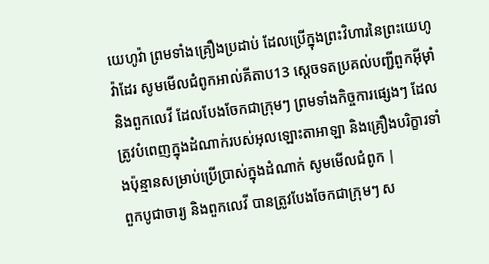យេហូវ៉ា ព្រមទាំងគ្រឿងប្រដាប់ ដែលប្រើក្នុងព្រះវិហារនៃព្រះយេហូវ៉ាដែរ សូមមើលជំពូកអាល់គីតាប13 ស្តេចទតប្រគល់បញ្ជីពួកអ៊ីមុាំ និងពួកលេវី ដែលបែងចែកជាក្រុមៗ ព្រមទាំងកិច្ចការផ្សេងៗ ដែលត្រូវបំពេញក្នុងដំណាក់របស់អុលឡោះតាអាឡា និងគ្រឿងបរិក្ខារទាំងប៉ុន្មានសម្រាប់ប្រើប្រាស់ក្នុងដំណាក់ សូមមើលជំពូក |
ពួកបូជាចារ្យ និងពួកលេវី បានត្រូវបែងចែកជាក្រុមៗ ស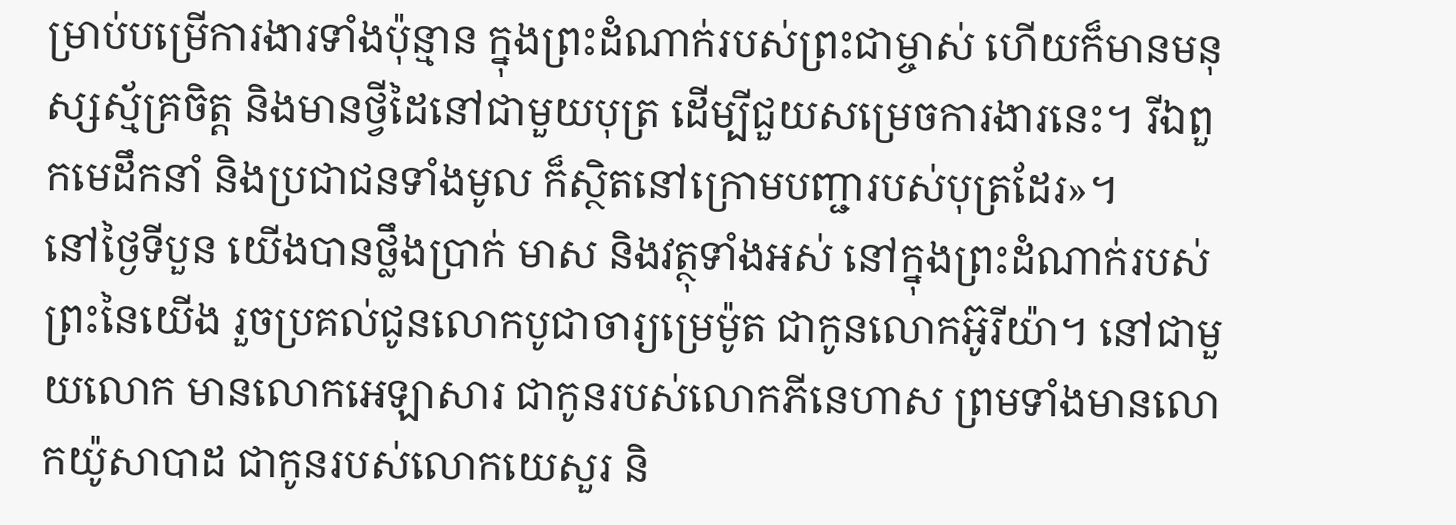ម្រាប់បម្រើការងារទាំងប៉ុន្មាន ក្នុងព្រះដំណាក់របស់ព្រះជាម្ចាស់ ហើយក៏មានមនុស្សស្ម័គ្រចិត្ត និងមានថ្វីដៃនៅជាមួយបុត្រ ដើម្បីជួយសម្រេចការងារនេះ។ រីឯពួកមេដឹកនាំ និងប្រជាជនទាំងមូល ក៏ស្ថិតនៅក្រោមបញ្ជារបស់បុត្រដែរ»។
នៅថ្ងៃទីបួន យើងបានថ្លឹងប្រាក់ មាស និងវត្ថុទាំងអស់ នៅក្នុងព្រះដំណាក់របស់ព្រះនៃយើង រួចប្រគល់ជូនលោកបូជាចារ្យម្រេម៉ូត ជាកូនលោកអ៊ូរីយ៉ា។ នៅជាមួយលោក មានលោកអេឡាសារ ជាកូនរបស់លោកភីនេហាស ព្រមទាំងមានលោកយ៉ូសាបាដ ជាកូនរបស់លោកយេសួរ និ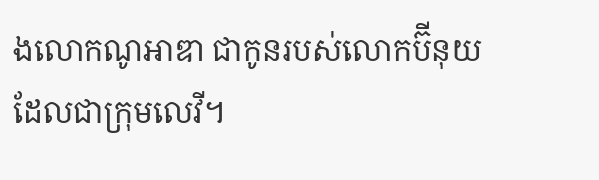ងលោកណូអាឌា ជាកូនរបស់លោកប៊ីនុយ ដែលជាក្រុមលេវី។